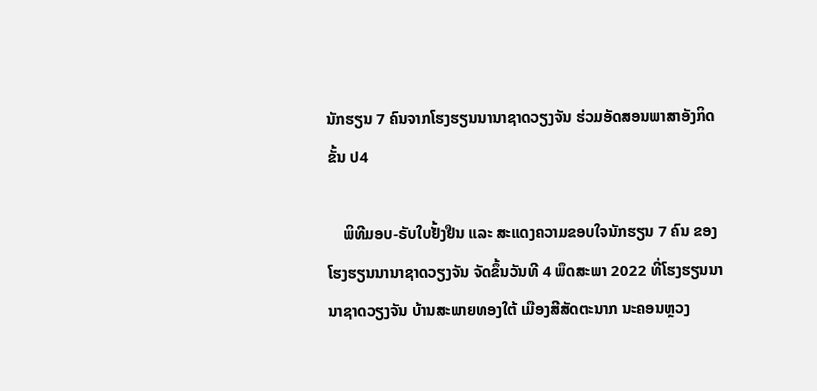ນັກຮຽນ 7 ຄົນຈາກໂຮງຮຽນນານາຊາດວຽງຈັນ ຮ່ວມອັດສອນພາສາອັງກິດ ຂັ້ນ ປ4

    ພິທີມອບ-ຣັບໃບຢັ້ງຢືນ ແລະ ສະແດງຄວາມຂອບໃຈນັກຮຽນ 7 ຄົນ ຂອງໂຮງຮຽນນານາຊາດວຽງຈັນ ຈັດຂຶ້ນວັນທີ 4 ພຶດສະພາ 2022 ທີ່ໂຮງຮຽນນານາຊາດວຽງຈັນ ບ້ານສະພາຍທອງໃຕ້ ເມືອງສີສັດຕະນາກ ນະຄອນຫຼວງ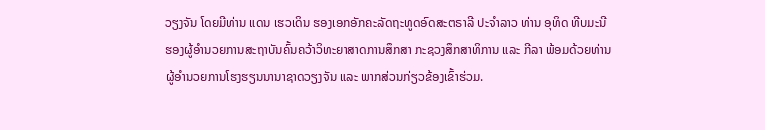ວຽງຈັນ ໂດຍມີທ່ານ ແດນ ເຮວເດິນ ຮອງເອກອັກຄະລັດຖະທູດອົດສະຕຣາລີ ປະຈຳລາວ ທ່ານ ອຸທິດ ທີບມະນີ ຮອງຜູ້ອຳນວຍການສະຖາບັນຄົ້ນຄວ້າວິທະຍາສາດການສຶກສາ ກະຊວງສຶກສາທິການ ແລະ ກີລາ ພ້ອມດ້ວຍທ່ານຜູ້ອໍານວຍການໂຮງຮຽນນານາຊາດວຽງຈັນ ແລະ ພາກສ່ວນກ່ຽວຂ້ອງເຂົ້າຮ່ວມ.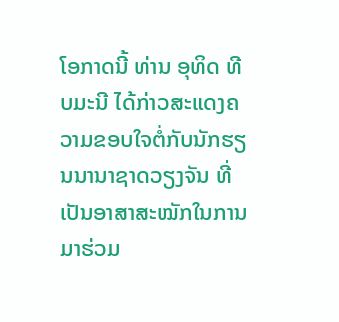ໂອກາດນີ້ ທ່ານ ອຸທິດ ທີບມະນີ ໄດ້ກ່າວສະແດງຄວາມຂອບໃຈຕໍ່ກັບນັກຮຽນນານາຊາດວຽງຈັນ ທີ່ເປັນອາສາສະໝັກໃນການມາຮ່ວມ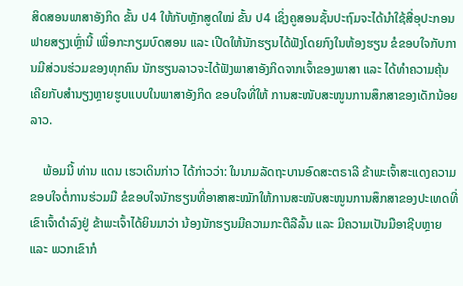ສິດສອນພາສາອັງກິດ ຂັ້ນ ປ4 ໃຫ້ກັບຫຼັກສູດໃໝ່ ຂັ້ນ ປ4 ເຊິ່ງຄູສອນຊັ້ນປະຖົມຈະໄດ້ນໍາໃຊ້ສື່ອຸປະກອນຟາຍສຽງເຫຼົ່ານີ້ ເພື່ອກະກຽມບົດສອນ ແລະ ເປີດໃຫ້ນັກຮຽນໄດ້ຟັງໂດຍກົງໃນຫ້ອງຮຽນ ຂໍຂອບໃຈກັບການມີສ່ວນຮ່ວມຂອງທຸກຄົນ ນັກຮຽນລາວຈະໄດ້ຟັງພາສາອັງກິດຈາກເຈົ້າຂອງພາສາ ແລະ ໄດ້ທໍາຄວາມຄຸ້ນເຄີຍກັບສໍານຽງຫຼາຍຮູບແບບໃນພາສາອັງກິດ ຂອບໃຈທີ່ໃຫ້ ການສະໜັບສະໜູນການສຶກສາຂອງເດັກນ້ອຍລາວ.

    ພ້ອມນີ້ ທ່ານ ແດນ ເຮວເດິນກ່າວ ໄດ້ກ່າວວ່າ: ໃນນາມລັດຖະບານອົດສະຕຣາລີ ຂ້າພະເຈົ້າສະແດງຄວາມຂອບໃຈຕໍ່ການຮ່ວມມື ຂໍຂອບໃຈນັກຮຽນທີ່ອາສາສະໝັກໃຫ້ການສະໜັບສະໜູນການສຶກສາຂອງປະເທດທີ່ເຂົາເຈົ້າດໍາລົງຢູ່ ຂ້າພະເຈົ້າໄດ້ຍິນມາວ່າ ນ້ອງນັກຮຽນມີຄວາມກະຕືລືລົ້ນ ແລະ ມີຄວາມເປັນມືອາຊີບຫຼາຍ ແລະ ພວກເຂົາກໍ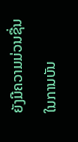ຍັງມີຄວາມມ່ວນຊື່ນໃນການບັນ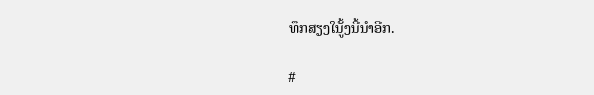ທຶກສຽງໃນູັ້ງນີ້ນໍາອີກ.

#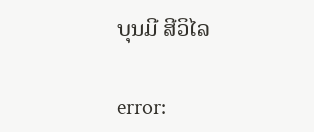ບຸນມີ ສີວິໄລ

error: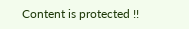Content is protected !!